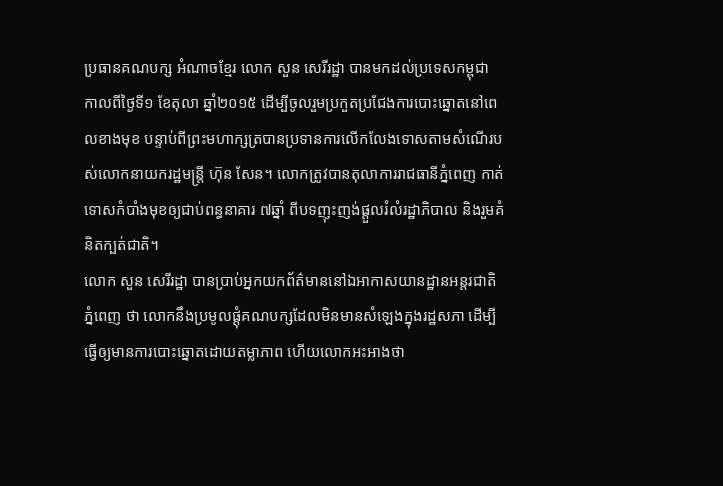ប្រធានគណបក្ស អំណាចខ្មែរ លោក សួន សេរីរដ្ឋា បានមកដល់ប្រទេសកម្ពុជា កាលពីថ្ងៃទី១ ខែតុលា ឆ្នាំ២០១៥ ដើម្បីចូលរួមប្រកួតប្រជែងការបោះឆ្នោតនៅពេលខាងមុខ បន្ទាប់ពីព្រះមហាក្សត្របានប្រទានការលើកលែងទោសតាមសំណើរបស់លោកនាយករដ្ឋមន្ត្រី ហ៊ុន សែន។ លោកត្រូវបានតុលាការរាជធានីភ្នំពេញ កាត់ទោសកំបាំងមុខឲ្យជាប់ពន្ធនាគារ ៧ឆ្នាំ ពីបទញុះញង់ផ្ដួលរំលំរដ្ឋាភិបាល និងរួមគំនិតក្បត់ជាតិ។
លោក សួន សេរីរដ្ឋា បានប្រាប់អ្នកយកព័ត៌មាននៅឯអាកាសយានដ្ឋានអន្តរជាតិភ្នំពេញ ថា លោកនឹងប្រមូលផ្ដុំគណបក្សដែលមិនមានសំឡេងក្នុងរដ្ឋសភា ដើម្បីធ្វើឲ្យមានការបោះឆ្នោតដោយតម្លាភាព ហើយលោកអះអាងថា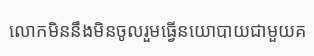លោកមិននឹងមិនចូលរួមធ្វើនយោបាយជាមួយគ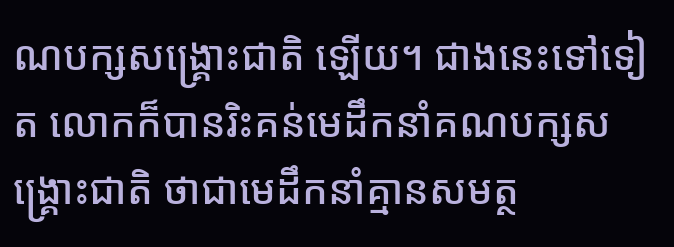ណបក្សសង្គ្រោះជាតិ ឡើយ។ ជាងនេះទៅទៀត លោកក៏បានរិះគន់មេដឹកនាំគណបក្សសង្គ្រោះជាតិ ថាជាមេដឹកនាំគ្មានសមត្ថ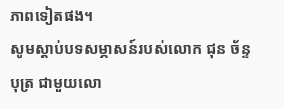ភាពទៀតផង។
សូមស្ដាប់បទសម្ភាសន៍របស់លោក ជុន ច័ន្ទបុត្រ ជាមួយលោ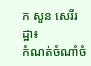ក សួន សេរីរដ្ឋា៖
កំណត់ចំណាំចំ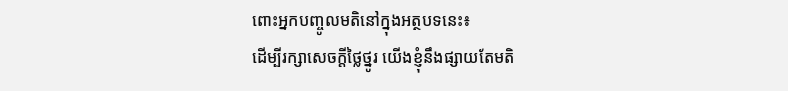ពោះអ្នកបញ្ចូលមតិនៅក្នុងអត្ថបទនេះ៖
ដើម្បីរក្សាសេចក្ដីថ្លៃថ្នូរ យើងខ្ញុំនឹងផ្សាយតែមតិ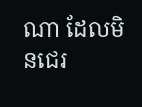ណា ដែលមិនជេរ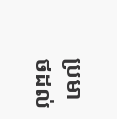ប្រមាថដល់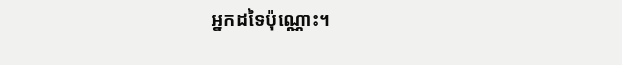អ្នកដទៃប៉ុណ្ណោះ។